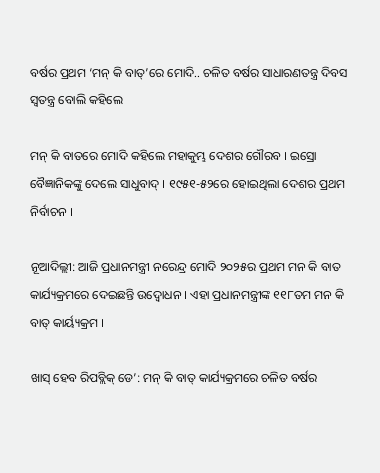ବର୍ଷର ପ୍ରଥମ ‘ମନ୍ କି ବାତ୍’ରେ ମୋଦି.. ଚଳିତ ବର୍ଷର ସାଧାରଣତନ୍ତ୍ର ଦିବସ ସ୍ୱତନ୍ତ୍ର ବୋଲି କହିଲେ

ମନ୍ କି ବାତରେ ମୋଦି କହିଲେ ମହାକୁମ୍ଭ ଦେଶର ଗୌରବ । ଇସ୍ରୋ ବୈଜ୍ଞାନିକଙ୍କୁ ଦେଲେ ସାଧୁବାଦ୍ । ୧୯୫୧-୫୨ରେ ହୋଇଥିଲା ଦେଶର ପ୍ରଥମ ନିର୍ବାଚନ ।

ନୂଆଦିଲ୍ଲୀ: ଆଜି ପ୍ରଧାନମନ୍ତ୍ରୀ ନରେନ୍ଦ୍ର ମୋଦି ୨୦୨୫ର ପ୍ରଥମ ମନ କି ବାତ କାର୍ଯ୍ୟକ୍ରମରେ ଦେଇଛନ୍ତି ଉଦ୍ବୋଧନ । ଏହା ପ୍ରଧାନମନ୍ତ୍ରୀଙ୍କ ୧୧୮ତମ ମନ କି ବାତ୍ କାର୍ୟ୍ୟକ୍ରମ ।

ଖାସ୍ ହେବ ରିପବ୍ଲିକ୍ ଡେ’: ମନ୍ କି ବାତ୍ କାର୍ଯ୍ୟକ୍ରମରେ ଚଳିତ ବର୍ଷର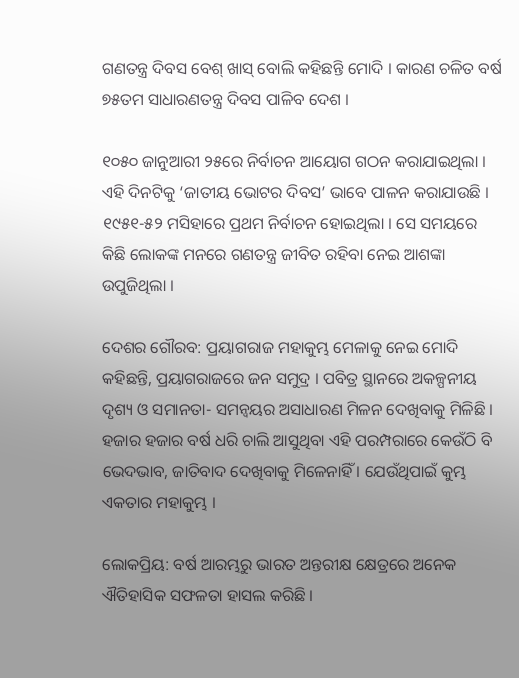ଗଣତନ୍ତ୍ର ଦିବସ ବେଶ୍ ଖାସ୍ ବୋଲି କହିଛନ୍ତି ମୋଦି । କାରଣ ଚଳିତ ବର୍ଷ ୭୫ତମ ସାଧାରଣତନ୍ତ୍ର ଦିବସ ପାଳିବ ଦେଶ ।

୧୦୫୦ ଜାନୁଆରୀ ୨୫ରେ ନିର୍ବାଚନ ଆୟୋଗ ଗଠନ କରାଯାଇଥିଲା । ଏହି ଦିନଟିକୁ ‘ଜାତୀୟ ଭୋଟର ଦିବସ’ ଭାବେ ପାଳନ କରାଯାଉଛି । ୧୯୫୧-୫୨ ମସିହାରେ ପ୍ରଥମ ନିର୍ବାଚନ ହୋଇଥିଲା । ସେ ସମୟରେ କିଛି ଲୋକଙ୍କ ମନରେ ଗଣତନ୍ତ୍ର ଜୀବିତ ରହିବା ନେଇ ଆଶଙ୍କା ଉପୁଜିଥିଲା ।

ଦେଶର ଗୌରବ: ପ୍ରୟାଗରାଜ ମହାକୁମ୍ଭ ମେଳାକୁ ନେଇ ମୋଦି କହିଛନ୍ତି, ପ୍ରୟାଗରାଜରେ ଜନ ସମୁଦ୍ର । ପବିତ୍ର ସ୍ଥାନରେ ଅକଳ୍ପନୀୟ ଦୃଶ୍ୟ ଓ ସମାନତା- ସମନ୍ବୟର ଅସାଧାରଣ ମିଳନ ଦେଖିବାକୁ ମିଳିଛି । ହଜାର ହଜାର ବର୍ଷ ଧରି ଚାଲି ଆସୁଥିବା ଏହି ପରମ୍ପରାରେ କେଉଁଠି ବି ଭେଦଭାବ, ଜାତିବାଦ ଦେଖିବାକୁ ମିଳେନାହିଁ । ଯେଉଁଥିପାଇଁ କୁମ୍ଭ ଏକତାର ମହାକୁମ୍ଭ ।

ଲୋକପ୍ରିୟ: ବର୍ଷ ଆରମ୍ଭରୁ ଭାରତ ଅନ୍ତରୀକ୍ଷ କ୍ଷେତ୍ରରେ ଅନେକ ଐତିହାସିକ ସଫଳତା ହାସଲ କରିଛି ।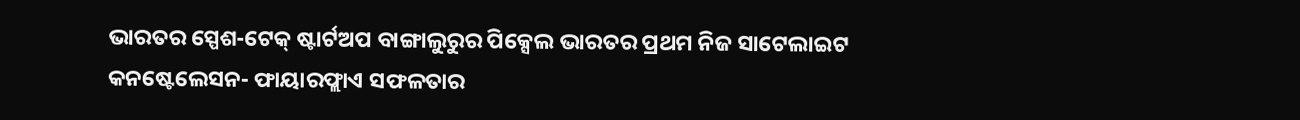ଭାରତର ସ୍ପେଶ-ଟେକ୍ ଷ୍ଟାର୍ଟଅପ ବାଙ୍ଗାଲୁରୁର ପିକ୍ସେଲ ଭାରତର ପ୍ରଥମ ନିଜ ସାଟେଲାଇଟ କନଷ୍ଟେଲେସନ- ଫାୟାରଫ୍ଲାଏ ସଫଳତାର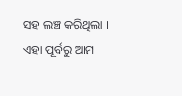ସହ ଲଞ୍ଚ କରିଥିଲା । ଏହା ପୂର୍ବରୁ ଆମ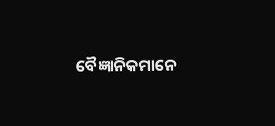ବୈଜ୍ଞାନିକମାନେ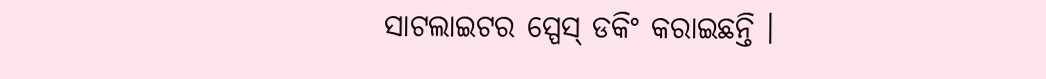ସାଟଲାଇଟର ସ୍ପେସ୍ ଡକିଂ କରାଇଛନ୍ତି ।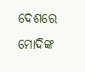ଦେଶରେ ମୋଦିଙ୍କ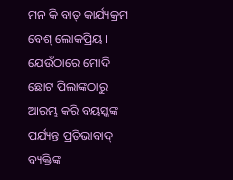ମନ କି ବାତ୍ କାର୍ଯ୍ୟକ୍ରମ ବେଶ୍ ଲୋକପ୍ରିୟ । ଯେଉଁଠାରେ ମୋଦି ଛୋଟ ପିଲାଙ୍କଠାରୁ ଆରମ୍ଭ କରି ବୟସ୍କଙ୍କ ପର୍ଯ୍ୟନ୍ତ ପ୍ରତିଭାବାଦ୍ ବ୍ୟକ୍ତିଙ୍କ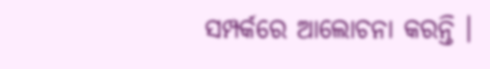ସମ୍ପର୍କରେ ଆଲୋଚନା କରନ୍ତି ।